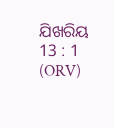ଯିଖରିୟ 13 : 1 (ORV)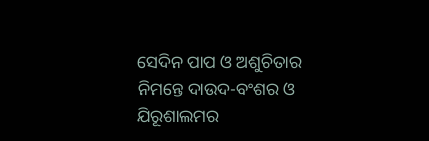ସେଦିନ ପାପ ଓ ଅଶୁଚିତାର ନିମନ୍ତେ ଦାଉଦ-ବଂଶର ଓ ଯିରୂଶାଲମର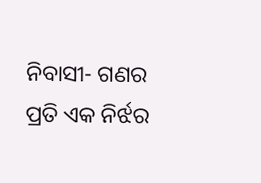ନିବାସୀ- ଗଣର ପ୍ରତି ଏକ ନିର୍ଝର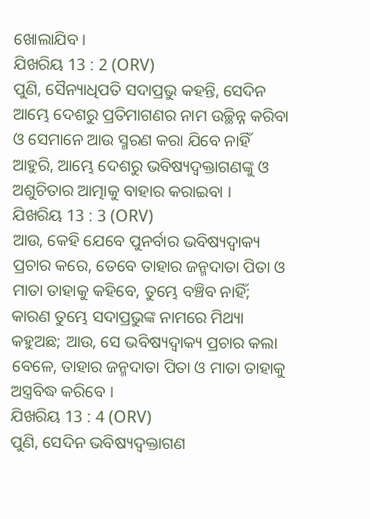ଖୋଲାଯିବ ।
ଯିଖରିୟ 13 : 2 (ORV)
ପୁଣି, ସୈନ୍ୟାଧିପତି ସଦାପ୍ରଭୁ କହନ୍ତି, ସେଦିନ ଆମ୍ଭେ ଦେଶରୁ ପ୍ରତିମାଗଣର ନାମ ଉଚ୍ଛିନ୍ନ କରିବା ଓ ସେମାନେ ଆଉ ସ୍ମରଣ କରା ଯିବେ ନାହିଁ ଆହୁରି, ଆମ୍ଭେ ଦେଶରୁ ଭବିଷ୍ୟଦ୍ବକ୍ତାଗଣଙ୍କୁ ଓ ଅଶୁଚିତାର ଆତ୍ମାକୁ ବାହାର କରାଇବା ।
ଯିଖରିୟ 13 : 3 (ORV)
ଆଉ, କେହି ଯେବେ ପୁନର୍ବାର ଭବିଷ୍ୟଦ୍ବାକ୍ୟ ପ୍ରଚାର କରେ, ତେବେ ତାହାର ଜନ୍ମଦାତା ପିତା ଓ ମାତା ତାହାକୁ କହିବେ, ତୁମ୍ଭେ ବଞ୍ଚିବ ନାହିଁ; କାରଣ ତୁମ୍ଭେ ସଦାପ୍ରଭୁଙ୍କ ନାମରେ ମିଥ୍ୟା କହୁଅଛ; ଆଉ, ସେ ଭବିଷ୍ୟଦ୍ବାକ୍ୟ ପ୍ରଚାର କଲା ବେଳେ, ତାହାର ଜନ୍ମଦାତା ପିତା ଓ ମାତା ତାହାକୁ ଅସ୍ତ୍ରବିଦ୍ଧ କରିବେ ।
ଯିଖରିୟ 13 : 4 (ORV)
ପୁଣି, ସେଦିନ ଭବିଷ୍ୟଦ୍ବକ୍ତାଗଣ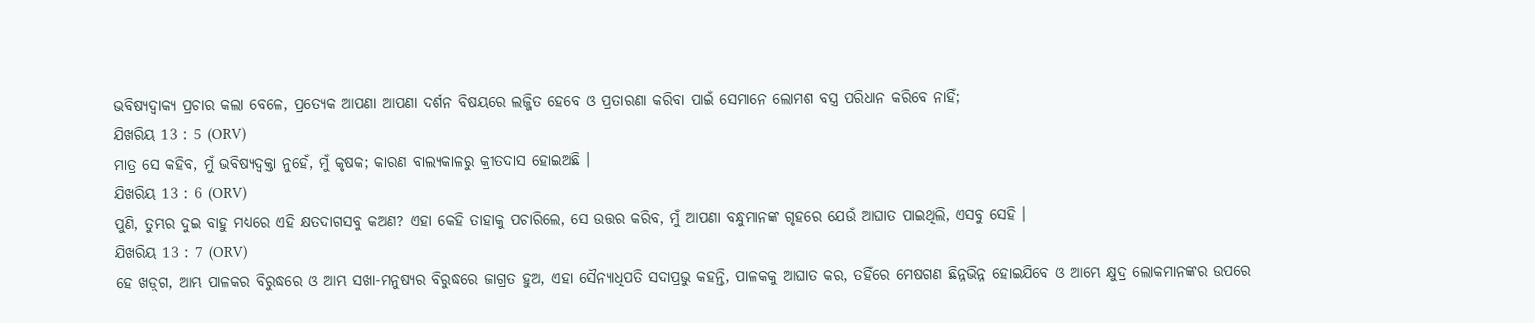ଭବିଷ୍ୟଦ୍ବାକ୍ୟ ପ୍ରଚାର କଲା ବେଳେ, ପ୍ରତ୍ୟେକ ଆପଣା ଆପଣା ଦର୍ଶନ ବିଷୟରେ ଲଜ୍ଜିତ ହେବେ ଓ ପ୍ରତାରଣା କରିବା ପାଇଁ ସେମାନେ ଲୋମଶ ବସ୍ତ୍ର ପରିଧାନ କରିବେ ନାହିଁ;
ଯିଖରିୟ 13 : 5 (ORV)
ମାତ୍ର ସେ କହିବ, ମୁଁ ଭବିଷ୍ୟଦ୍ବକ୍ତା ନୁହେଁ, ମୁଁ କୃଷକ; କାରଣ ବାଲ୍ୟକାଳରୁ କ୍ରୀତଦାସ ହୋଇଅଛି ।
ଯିଖରିୟ 13 : 6 (ORV)
ପୁଣି, ତୁମ୍ଭର ଦୁଇ ବାହୁ ମଧ୍ୟରେ ଏହି କ୍ଷତଦାଗସବୁ କଅଣ? ଏହା କେହି ତାହାକୁ ପଚାରିଲେ, ସେ ଉତ୍ତର କରିବ, ମୁଁ ଆପଣା ବନ୍ଧୁମାନଙ୍କ ଗୃହରେ ଯେଉଁ ଆଘାତ ପାଇଥିଲି, ଏସବୁ ସେହି ।
ଯିଖରିୟ 13 : 7 (ORV)
ହେ ଖଡ଼୍‍ଗ, ଆମ୍ଭ ପାଳକର ବିରୁଦ୍ଧରେ ଓ ଆମ୍ଭ ସଖା-ମନୁଷ୍ୟର ବିରୁଦ୍ଧରେ ଜାଗ୍ରତ ହୁଅ, ଏହା ସୈନ୍ୟାଧିପତି ସଦାପ୍ରଭୁ କହନ୍ତି, ପାଳକକୁ ଆଘାତ କର, ତହିଁରେ ମେଷଗଣ ଛିନ୍ନଭିନ୍ନ ହୋଇଯିବେ ଓ ଆମ୍ଭେ କ୍ଷୁଦ୍ର ଲୋକମାନଙ୍କର ଉପରେ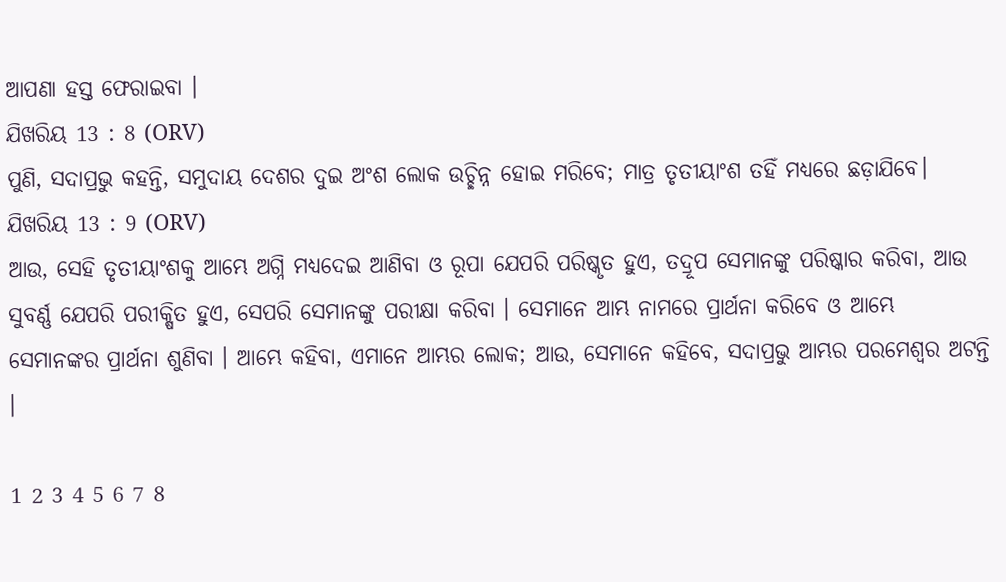ଆପଣା ହସ୍ତ ଫେରାଇବା ।
ଯିଖରିୟ 13 : 8 (ORV)
ପୁଣି, ସଦାପ୍ରଭୁ କହନ୍ତି, ସମୁଦାୟ ଦେଶର ଦୁଇ ଅଂଶ ଲୋକ ଉଚ୍ଛିନ୍ନ ହୋଇ ମରିବେ; ମାତ୍ର ତୃତୀୟାଂଶ ତହିଁ ମଧ୍ୟରେ ଛଡ଼ାଯିବେ।
ଯିଖରିୟ 13 : 9 (ORV)
ଆଉ, ସେହି ତୃତୀୟାଂଶକୁ ଆମ୍ଭେ ଅଗ୍ନି ମଧ୍ୟଦେଇ ଆଣିବା ଓ ରୂପା ଯେପରି ପରିଷ୍କୃତ ହୁଏ, ତଦ୍ରୂପ ସେମାନଙ୍କୁ ପରିଷ୍କାର କରିବା, ଆଉ ସୁବର୍ଣ୍ଣ ଯେପରି ପରୀକ୍ଷିତ ହୁଏ, ସେପରି ସେମାନଙ୍କୁ ପରୀକ୍ଷା କରିବା । ସେମାନେ ଆମ୍ଭ ନାମରେ ପ୍ରାର୍ଥନା କରିବେ ଓ ଆମ୍ଭେ ସେମାନଙ୍କର ପ୍ରାର୍ଥନା ଶୁଣିବା । ଆମ୍ଭେ କହିବା, ଏମାନେ ଆମ୍ଭର ଲୋକ; ଆଉ, ସେମାନେ କହିବେ, ସଦାପ୍ରଭୁ ଆମ୍ଭର ପରମେଶ୍ଵର ଅଟନ୍ତି ।

1 2 3 4 5 6 7 8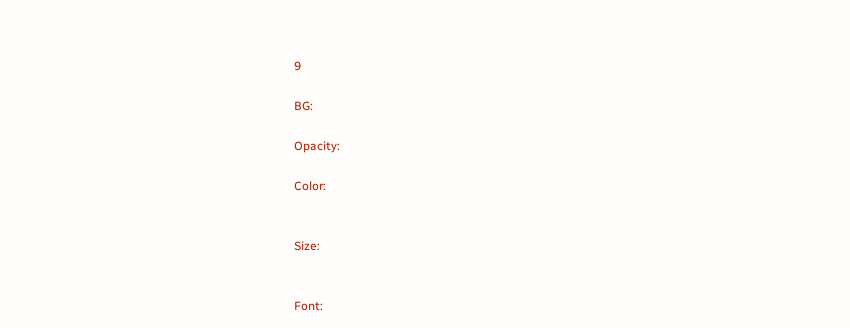9

BG:

Opacity:

Color:


Size:


Font: